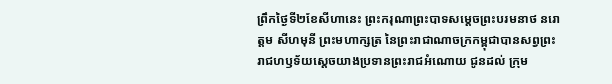ព្រឹកថ្ងៃទី២ខែសីហានេះ ព្រះករុណាព្រះបាទសម្តេចព្រះបរមនាថ នរោត្តម សីហមុនី ព្រះមហាក្សត្រ នៃព្រះរាជាណាចក្រកម្ពុជាបានសព្វព្រះរាជហឫទ័យស្តេចយាងប្រទានព្រះរាជអំណោយ ជូនដល់ ក្រុម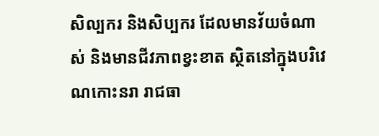សិល្បករ និងសិប្បករ ដែលមានវ័យចំណាស់ និងមានជីវភាពខ្វះខាត ស្ថិតនៅក្នុងបរិវេណកោះនរា រាជធា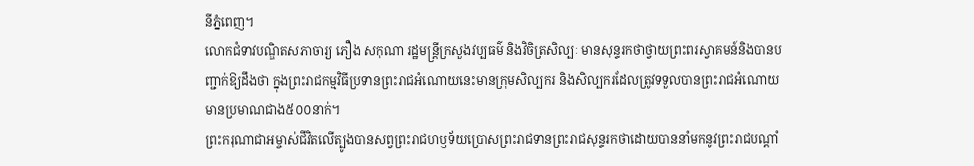នីភ្នំពេញ។
លោកជំទាវបណ្ឌិតសភាចារ្យ ភឿង សកុណា រដ្ឋមន្ត្រីក្រសួងវប្បធម៌ និងវិចិត្រសិល្បៈ មានសុន្ទរកថាថ្វាយព្រះពរស្វាគមន៍និងបានបញ្ជាក់ឱ្យដឹងថា ក្នុងព្រះរាជកម្មវិធីប្រទានព្រះរាជអំណោយនេះមានក្រុមសិល្បករ និងសិល្បករដែលត្រូវទទួលបានព្រះរាជអំណោយមានប្រមាណជាង៥០០នាក់។
ព្រះករុណាជាអម្ចាស់ជីវិតលើត្បូងបានសព្វព្រះរាជហឫទ័យប្រោសព្រះរាជទានព្រះរាជសុន្ទរកថាដោយបាននាំមកនូវព្រះរាជបណ្តាំ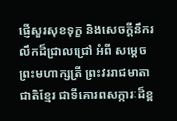ផ្ញើសួរសុខទុក្ខ និងសេចក្តីនឹករលឹកដ៏ជ្រាលជ្រៅ អំពី សម្តេចព្រះមហាក្សត្រី ព្រះវររាជមាតាជាតិខ្មែរ ជាទីគោរពសក្ការៈដ៏ខ្ព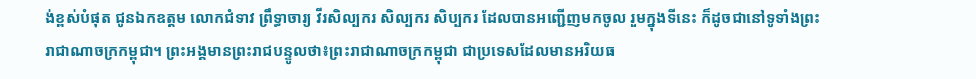ង់ខ្ពស់បំផុត ជូនឯកឧត្តម លោកជំទាវ ព្រឹទ្ធាចារ្យ វីរសិល្បករ សិល្បករ សិប្បករ ដែលបានអញ្ជើញមកចូល រួមក្នុងទីនេះ ក៏ដូចជានៅទូទាំងព្រះរាជាណាចក្រកម្ពុជា។ ព្រះអង្គមានព្រះរាជបន្ទូលថា៖ព្រះរាជាណាចក្រកម្ពុជា ជាប្រទេសដែលមានអរិយធ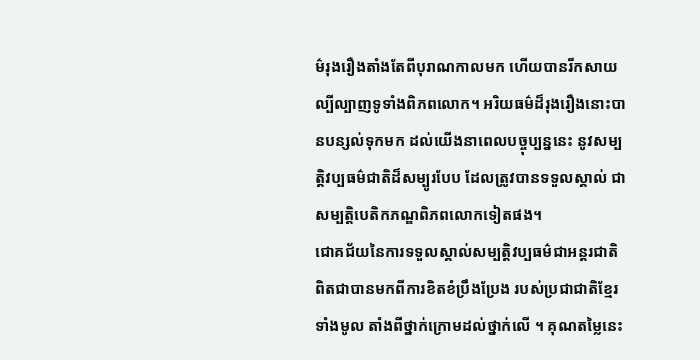ម៌រុងរឿងតាំងតែពីបុរាណកាលមក ហើយបានរីកសាយល្បីល្បាញទូទាំងពិភពលោក។ អរិយធម៌ដ៏រុងរឿងនោះបានបន្សល់ទុកមក ដល់យើងនាពេលបច្ចុប្បន្ននេះ នូវសម្បត្តិវប្បធម៌ជាតិដ៏សម្បូរបែប ដែលត្រូវបានទទួលស្គាល់ ជាសម្បត្តិបេតិកភណ្ឌពិភពលោកទៀតផង។
ជោគជ័យនៃការទទួលស្គាល់សម្បត្តិវប្បធម៌ជាអន្តរជាតិ ពិតជាបានមកពីការខិតខំប្រឹងប្រែង របស់ប្រជាជាតិខ្មែរទាំងមូល តាំងពីថ្នាក់ក្រោមដល់ថ្នាក់លើ ។ គុណតម្លៃនេះ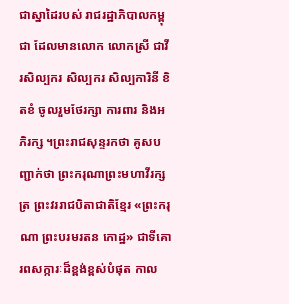ជាស្នាដៃរបស់ រាជរដ្ឋាភិបាលកម្ពុជា ដែលមានលោក លោកស្រី ជាវីរសិល្បករ សិល្បករ សិល្បការិនី ខិតខំ ចូលរួមថែរក្សា ការពារ និងអភិរក្ស ។ព្រះរាជសុន្ទរកថា គូសបញ្ជាក់ថា ព្រះករុណាព្រះមហាវីរក្សត្រ ព្រះវររាជបិតាជាតិខ្មែរ «ព្រះករុណា ព្រះបរមរតន កោដ្ឋ» ជាទីគោរពសក្ការៈដ៏ខ្ពង់ខ្ពស់បំផុត កាល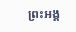ព្រះអង្គ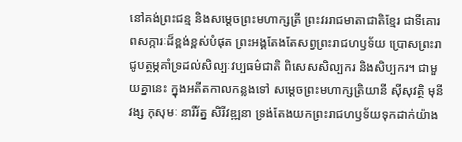នៅគង់ព្រះជន្ម និងសម្តេចព្រះមហាក្សត្រី ព្រះវររាជមាតាជាតិខ្មែរ ជាទីគោរពសក្ការៈដ៏ខ្ពង់ខ្ពស់បំផុត ព្រះអង្គតែងតែសព្វព្រះរាជហឫទ័យ ប្រោសព្រះរាជូបត្ថម្ភគាំទ្រដល់សិល្បៈវប្បធម៌ជាតិ ពិសេសសិល្បករ និងសិប្បករ។ ជាមួយគ្នានេះ ក្នុងអតីតកាលកន្លងទៅ សម្តេចព្រះមហាក្សត្រិយានី ស៊ីសុវត្ថិ មុនីវង្ស កុសុមៈ នារីរ័ត្ន សិរីវឌ្ឍនា ទ្រង់តែងយកព្រះរាជហឫទ័យទុកដាក់យ៉ាង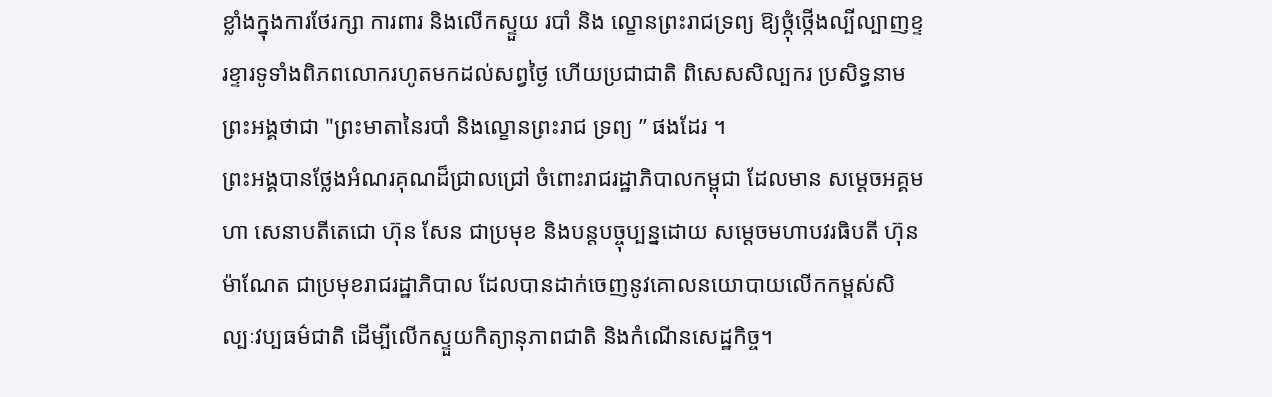ខ្លាំងក្នុងការថែរក្សា ការពារ និងលើកស្ទួយ របាំ និង ល្ខោនព្រះរាជទ្រព្យ ឱ្យថ្កុំថ្កើងល្បីល្បាញខ្ទរខ្ទារទូទាំងពិភពលោករហូតមកដល់សព្វថ្ងៃ ហើយប្រជាជាតិ ពិសេសសិល្បករ ប្រសិទ្ធនាមព្រះអង្គថាជា "ព្រះមាតានៃរបាំ និងល្ខោនព្រះរាជ ទ្រព្យ ” ផងដែរ ។
ព្រះអង្គបានថ្លែងអំណរគុណដ៏ជ្រាលជ្រៅ ចំពោះរាជរដ្ឋាភិបាលកម្ពុជា ដែលមាន សម្តេចអគ្គមហា សេនាបតីតេជោ ហ៊ុន សែន ជាប្រមុខ និងបន្តបច្ចុប្បន្នដោយ សម្តេចមហាបវរធិបតី ហ៊ុន ម៉ាណែត ជាប្រមុខរាជរដ្ឋាភិបាល ដែលបានដាក់ចេញនូវគោលនយោបាយលើកកម្ពស់សិល្បៈវប្បធម៌ជាតិ ដើម្បីលើកស្ទួយកិត្យានុភាពជាតិ និងកំណើនសេដ្ឋកិច្ច។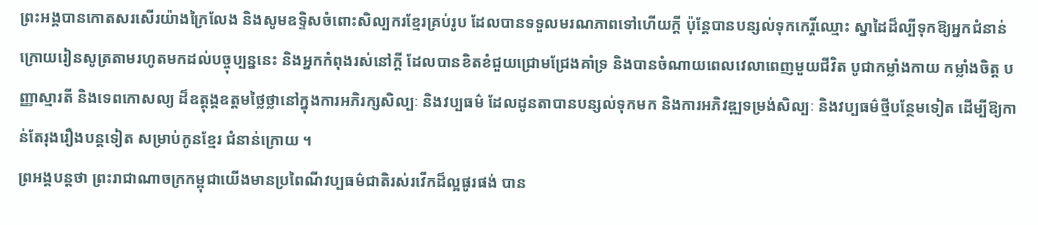ព្រះអង្គបានកោតសរសើរយ៉ាងក្រៃលែង និងសូមឧទ្ទិសចំពោះសិល្បករខ្មែរគ្រប់រូប ដែលបានទទួលមរណភាពទៅហើយក្តី ប៉ុន្តែបានបន្សល់ទុកកេរ្តិ៍ឈ្មោះ ស្នាដៃដ៏ល្បីទុកឱ្យអ្នកជំនាន់ក្រោយរៀនសូត្រតាមរហូតមកដល់បច្ចុប្បន្ននេះ និងអ្នកកំពុងរស់នៅក្តី ដែលបានខិតខំជួយជ្រោមជ្រែងគាំទ្រ និងបានចំណាយពេលវេលាពេញមួយជីវិត បូជាកម្លាំងកាយ កម្លាំងចិត្ត បញ្ញាស្មារតី និងទេពកោសល្យ ដ៏ឧត្តុង្គឧត្តមថ្លៃថ្លានៅក្នុងការអភិរក្សសិល្បៈ និងវប្បធម៌ ដែលដូនតាបានបន្សល់ទុកមក និងការអភិវឌ្ឍទម្រង់សិល្បៈ និងវប្បធម៌ថ្មីបន្ថែមទៀត ដើម្បីឱ្យកាន់តែរុងរឿងបន្តទៀត សម្រាប់កូនខ្មែរ ជំនាន់ក្រោយ ។
ព្រអង្គបន្តថា ព្រះរាជាណាចក្រកម្ពុជាយើងមានប្រពៃណីវប្បធម៌ជាតិរស់រវើកដ៏ល្អផូរផង់ បាន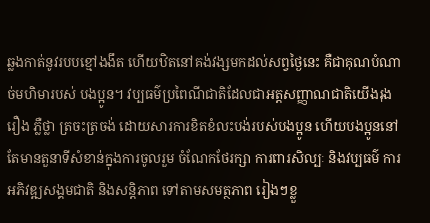ឆ្លងកាត់នូវរបបខ្មៅងងឹត ហើយឋិតនៅគង់វង្សមកដល់សព្វថ្ងៃនេះ គឺជាគុណបំណាច់មហិមារបស់ បងប្អូន។ វប្បធម៌ប្រពៃណីជាតិដែលជាអត្តសញ្ញាណជាតិយើងរុងរឿង ភ្លឺថ្លា ត្រចះត្រចង់ ដោយសារការខិតខំលះបង់របស់បងប្អូន ហើយបងប្អូននៅតែមានតួនាទីសំខាន់ក្នុងការចូលរួម ចំណែកថែរក្សា ការពារសិល្បៈ និងវប្បធម៌ ការអភិវឌ្ឍសង្គមជាតិ និងសន្តិភាព ទៅតាមសមត្ថភាព រៀងៗខ្លួ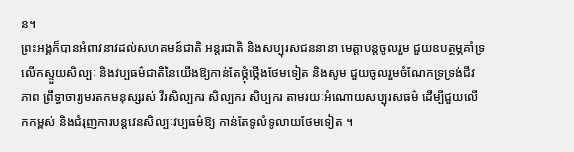ន។
ព្រះអង្គក៏បានអំពាវនាវដល់សហគមន៍ជាតិ អន្តរជាតិ និងសប្បុរសជននានា មេត្តាបន្តចូលរួម ជួយឧបត្ថម្ភគាំទ្រ លើកស្ទួយសិល្បៈ និងវប្បធម៌ជាតិនៃយើងឱ្យកាន់តែថ្កុំថ្កើងថែមទៀត និងសូម ជួយចូលរួមចំណែកទ្រទ្រង់ជីវភាព ព្រឹទ្ធាចារ្យមរតកមនុស្សរស់ វីរសិល្បករ សិល្បករ សិប្បករ តាមរយៈអំណោយសប្បុរសធម៌ ដើម្បីជួយលើកកម្ពស់ និងជំរុញការបន្តវេនសិល្បៈវប្បធម៌ឱ្យ កាន់តែទូលំទូលាយថែមទៀត ។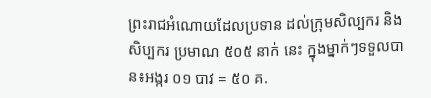ព្រះរាជអំណោយដែលប្រទាន ដល់ក្រុមសិល្បករ និងសិប្បករ ប្រមាណ ៥០៥ នាក់ នេះ ក្នុងម្នាក់ៗទទួលបាន៖អង្ករ ០១ បាវ = ៥០ គ.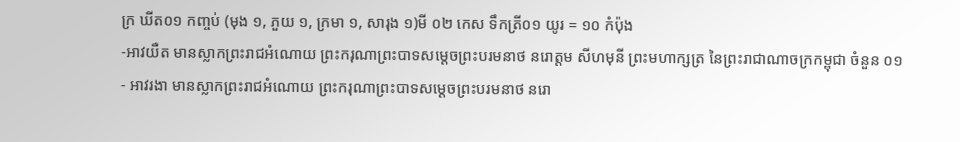ក្រ ឃីត០១ កញ្ចប់ (មុង ១, ភួយ ១, ក្រមា ១, សារុង ១)មី ០២ កេស ទឹកត្រី០១ យូរ = ១០ កំប៉ុង
-អាវយឺត មានស្លាកព្រះរាជអំណោយ ព្រះករុណាព្រះបាទសម្តេចព្រះបរមនាថ នរោត្តម សីហមុនី ព្រះមហាក្សត្រ នៃព្រះរាជាណាចក្រកម្ពុជា ចំនួន ០១
- អាវរងា មានស្លាកព្រះរាជអំណោយ ព្រះករុណាព្រះបាទសម្តេចព្រះបរមនាថ នរោ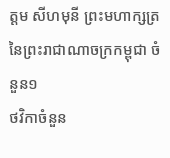ត្តម សីហមុនី ព្រះមហាក្សត្រ នៃព្រះរាជាណាចក្រកម្ពុជា ចំនួន១
ថវិកាចំនួន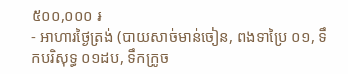៥០០,០០០ ៛
- អាហារថ្ងៃត្រង់ (បាយសាច់មាន់ចៀន, ពងទាប្រៃ ០១, ទឹកបរិសុទ្ធ ០១ដប, ទឹកក្រូច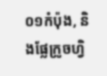០១កំប៉ុង, និងផ្លែក្រូចហ្វិ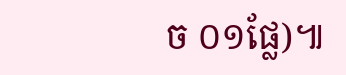ច ០១ផ្លែ)៕